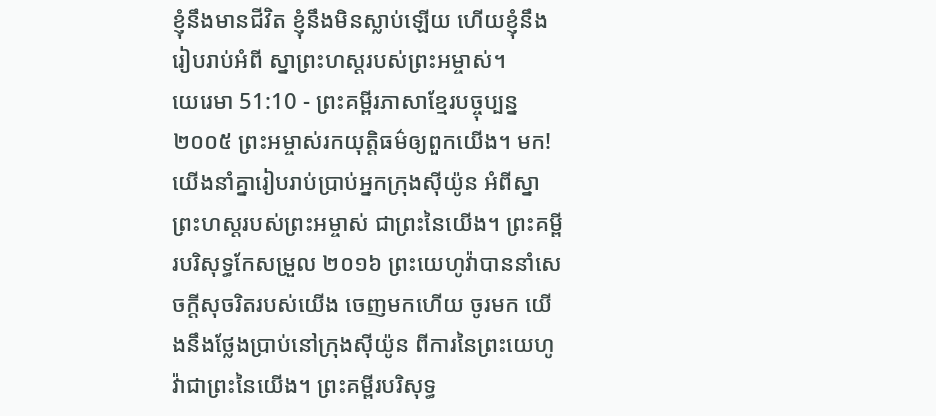ខ្ញុំនឹងមានជីវិត ខ្ញុំនឹងមិនស្លាប់ឡើយ ហើយខ្ញុំនឹងរៀបរាប់អំពី ស្នាព្រះហស្ដរបស់ព្រះអម្ចាស់។
យេរេមា 51:10 - ព្រះគម្ពីរភាសាខ្មែរបច្ចុប្បន្ន ២០០៥ ព្រះអម្ចាស់រកយុត្តិធម៌ឲ្យពួកយើង។ មក! យើងនាំគ្នារៀបរាប់ប្រាប់អ្នកក្រុងស៊ីយ៉ូន អំពីស្នាព្រះហស្ដរបស់ព្រះអម្ចាស់ ជាព្រះនៃយើង។ ព្រះគម្ពីរបរិសុទ្ធកែសម្រួល ២០១៦ ព្រះយេហូវ៉ាបាននាំសេចក្ដីសុចរិតរបស់យើង ចេញមកហើយ ចូរមក យើងនឹងថ្លែងប្រាប់នៅក្រុងស៊ីយ៉ូន ពីការនៃព្រះយេហូវ៉ាជាព្រះនៃយើង។ ព្រះគម្ពីរបរិសុទ្ធ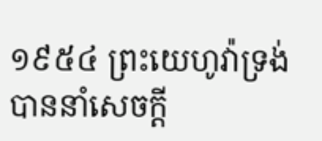១៩៥៤ ព្រះយេហូវ៉ាទ្រង់បាននាំសេចក្ដី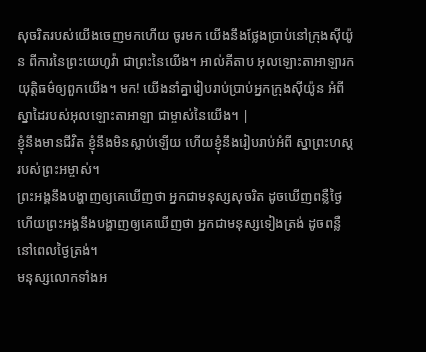សុចរិតរបស់យើងចេញមកហើយ ចូរមក យើងនឹងថ្លែងប្រាប់នៅក្រុងស៊ីយ៉ូន ពីការនៃព្រះយេហូវ៉ា ជាព្រះនៃយើង។ អាល់គីតាប អុលឡោះតាអាឡារកយុត្តិធម៌ឲ្យពួកយើង។ មក! យើងនាំគ្នារៀបរាប់ប្រាប់អ្នកក្រុងស៊ីយ៉ូន អំពីស្នាដៃរបស់អុលឡោះតាអាឡា ជាម្ចាស់នៃយើង។ |
ខ្ញុំនឹងមានជីវិត ខ្ញុំនឹងមិនស្លាប់ឡើយ ហើយខ្ញុំនឹងរៀបរាប់អំពី ស្នាព្រះហស្ដរបស់ព្រះអម្ចាស់។
ព្រះអង្គនឹងបង្ហាញឲ្យគេឃើញថា អ្នកជាមនុស្សសុចរិត ដូចឃើញពន្លឺថ្ងៃ ហើយព្រះអង្គនឹងបង្ហាញឲ្យគេឃើញថា អ្នកជាមនុស្សទៀងត្រង់ ដូចពន្លឺនៅពេលថ្ងៃត្រង់។
មនុស្សលោកទាំងអ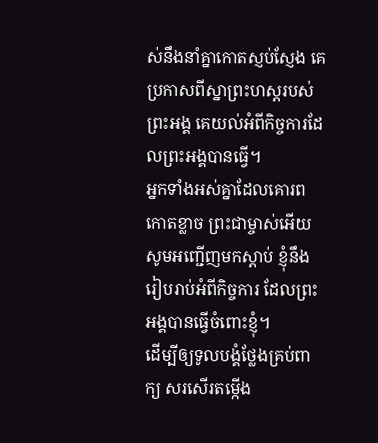ស់នឹងនាំគ្នាកោតស្ញប់ស្ញែង គេប្រកាសពីស្នាព្រះហស្ដរបស់ព្រះអង្គ គេយល់អំពីកិច្ចការដែលព្រះអង្គបានធ្វើ។
អ្នកទាំងអស់គ្នាដែលគោរពកោតខ្លាច ព្រះជាម្ចាស់អើយ សូមអញ្ជើញមកស្ដាប់ ខ្ញុំនឹងរៀបរាប់អំពីកិច្ចការ ដែលព្រះអង្គបានធ្វើចំពោះខ្ញុំ។
ដើម្បីឲ្យទូលបង្គំថ្លែងគ្រប់ពាក្យ សរសើរតម្កើង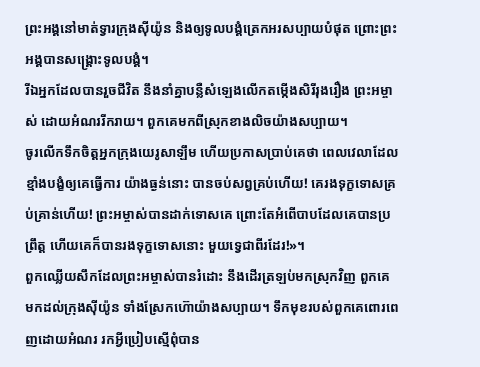ព្រះអង្គនៅមាត់ទ្វារក្រុងស៊ីយ៉ូន និងឲ្យទូលបង្គំត្រេកអរសប្បាយបំផុត ព្រោះព្រះអង្គបានសង្គ្រោះទូលបង្គំ។
រីឯអ្នកដែលបានរួចជីវិត នឹងនាំគ្នាបន្លឺសំឡេងលើកតម្កើងសិរីរុងរឿង ព្រះអម្ចាស់ ដោយអំណររីករាយ។ ពួកគេមកពីស្រុកខាងលិចយ៉ាងសប្បាយ។
ចូរលើកទឹកចិត្តអ្នកក្រុងយេរូសាឡឹម ហើយប្រកាសប្រាប់គេថា ពេលវេលាដែលខ្មាំងបង្ខំឲ្យគេធ្វើការ យ៉ាងធ្ងន់នោះ បានចប់សព្វគ្រប់ហើយ! គេរងទុក្ខទោសគ្រប់គ្រាន់ហើយ! ព្រះអម្ចាស់បានដាក់ទោសគេ ព្រោះតែអំពើបាបដែលគេបានប្រព្រឹត្ត ហើយគេក៏បានរងទុក្ខទោសនោះ មួយទ្វេជាពីរដែរ!»។
ពួកឈ្លើយសឹកដែលព្រះអម្ចាស់បានរំដោះ នឹងដើរត្រឡប់មកស្រុកវិញ ពួកគេមកដល់ក្រុងស៊ីយ៉ូន ទាំងស្រែកហ៊ោយ៉ាងសប្បាយ។ ទឹកមុខរបស់ពួកគេពោរពេញដោយអំណរ រកអ្វីប្រៀបស្មើពុំបាន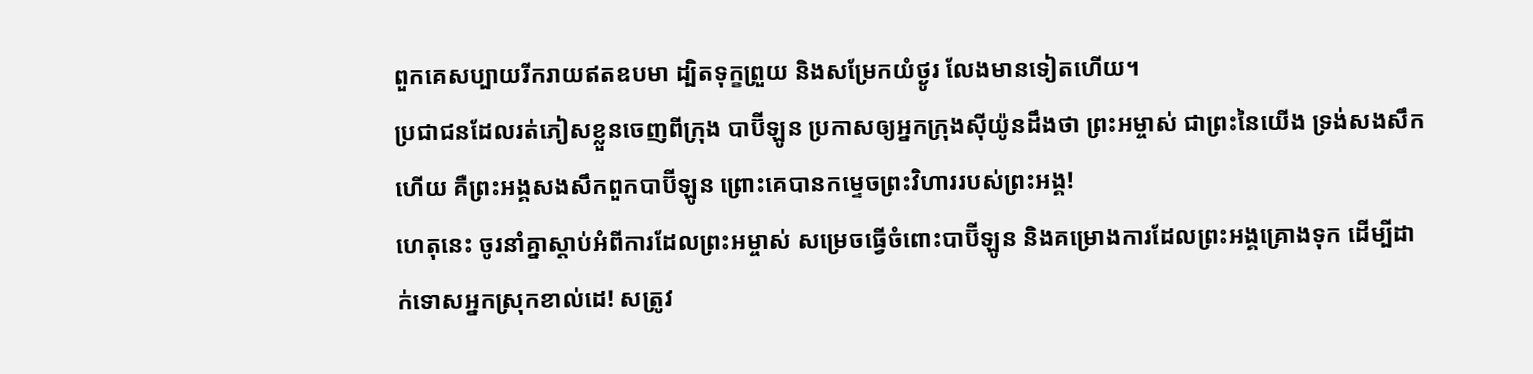ពួកគេសប្បាយរីករាយឥតឧបមា ដ្បិតទុក្ខព្រួយ និងសម្រែកយំថ្ងូរ លែងមានទៀតហើយ។
ប្រជាជនដែលរត់ភៀសខ្លួនចេញពីក្រុង បាប៊ីឡូន ប្រកាសឲ្យអ្នកក្រុងស៊ីយ៉ូនដឹងថា ព្រះអម្ចាស់ ជាព្រះនៃយើង ទ្រង់សងសឹកហើយ គឺព្រះអង្គសងសឹកពួកបាប៊ីឡូន ព្រោះគេបានកម្ទេចព្រះវិហាររបស់ព្រះអង្គ!
ហេតុនេះ ចូរនាំគ្នាស្ដាប់អំពីការដែលព្រះអម្ចាស់ សម្រេចធ្វើចំពោះបាប៊ីឡូន និងគម្រោងការដែលព្រះអង្គគ្រោងទុក ដើម្បីដាក់ទោសអ្នកស្រុកខាល់ដេ! សត្រូវ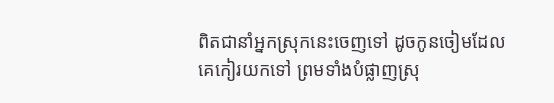ពិតជានាំអ្នកស្រុកនេះចេញទៅ ដូចកូនចៀមដែលគេកៀរយកទៅ ព្រមទាំងបំផ្លាញស្រុ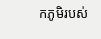កភូមិរបស់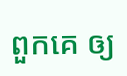ពួកគេ ឲ្យ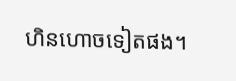ហិនហោចទៀតផង។